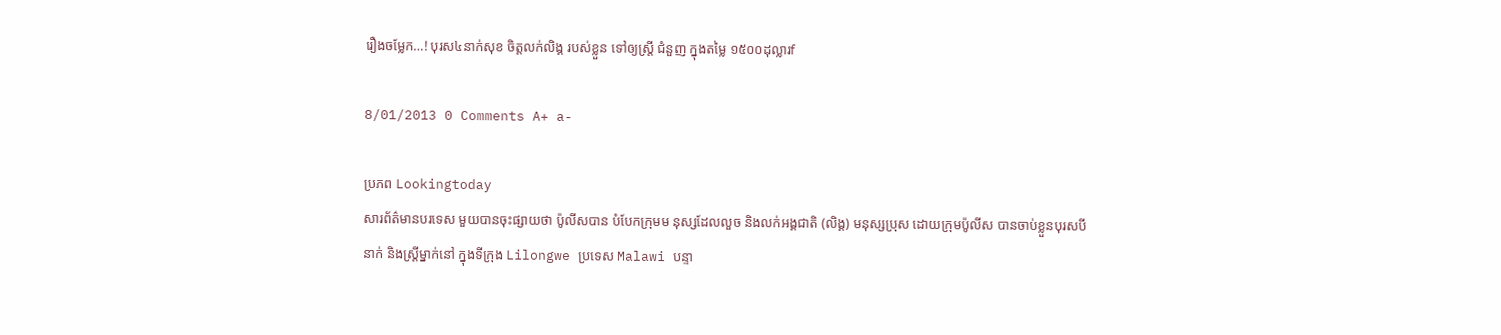រឿងចម្លែក…! បុរស៤នាក់សុខ ចិត្តលក់លិង្គ របស់ខ្លួន ទៅឲ្យស្រ្តី ជំនួញ ក្នុងតម្លៃ ១៥០០ដុល្លារf

8/01/2013 0 Comments A+ a-

ប្រភព Lookingtoday
សារព័ត៌មានបរទេស មួយបានចុះផ្សាយថា ប៉ូលីសបាន បំបែកក្រុមម នុស្សដែលលួច និងលក់អង្គជាតិ (លិង្គ) មនុស្សប្រុស ដោយក្រុមប៉ូលីស បានចាប់ខ្លួនបុរសបីនាក់ និងស្ត្រីម្នាក់នៅ ក្នុងទីក្រុង Lilongwe ប្រទេស Malawi បន្ទា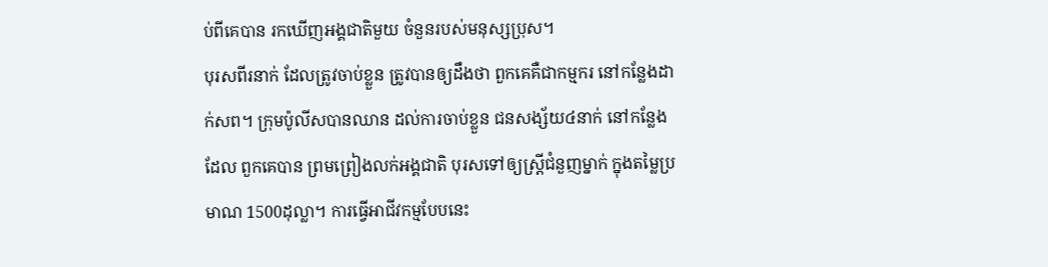ប់ពីគេបាន រកឃើញអង្គជាតិមួយ ចំនួនរបស់មនុស្សប្រុស។
បុរសពីរនាក់ ដែលត្រូវចាប់ខ្លួន ត្រូវបានឲ្យដឹងថា ពួកគេគឺជាកម្មករ នៅកន្លែងដាក់សព។ ក្រុមប៉ូលីសបានឈាន ដល់ការចាប់ខ្លួន ជនសង្ស័យ៤នាក់ នៅកន្លែងដែល ពួកគេបាន ព្រមព្រៀងលក់អង្គជាតិ បុរសទៅឲ្យស្ត្រីជំនួញម្នាក់ ក្នុងតម្លៃប្រមាណ 1500ដុល្លា។ ការធ្វើអាជីវកម្មបែបនេះ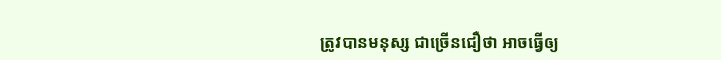ត្រូវបានមនុស្ស ជាច្រើនជឿថា អាចធ្វើឲ្យ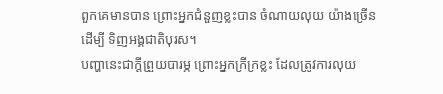ពួកគេមានបាន ព្រោះអ្នកជំនួញខ្លះបាន ចំណាយលុយ យ៉ាងច្រើនដើម្បី ទិញអង្គជាតិបុរស។
បញ្ហានេះជាក្តីព្រួយបារម្ភ ព្រោះអ្នកក្រីក្រខ្លះ ដែលត្រូវការលុយ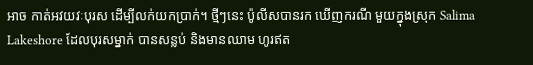អាច កាត់អវយវៈបុរស ដើម្បីលក់យកប្រាក់។ ថ្មីៗនេះ ប៉ូលីសបានរក ឃើញករណី មួយក្នុងស្រុក Salima Lakeshore ដែលបុរសម្នាក់ បានសន្លប់ និងមានឈាម ហូរឥត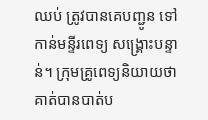ឈប់ ត្រូវបានគេបញ្ជូន ទៅកាន់មន្ទីរពេទ្យ សង្គ្រោះបន្ទាន់។ ក្រុមគ្រូពេទ្យនិយាយថា គាត់បានបាត់ប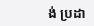ង់ ប្រដា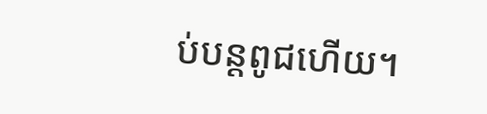ប់បន្តពូជហើយ។